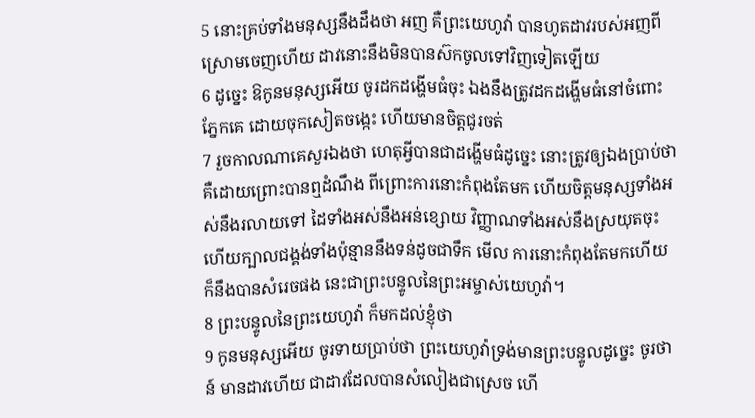5 នោះគ្រប់ទាំងមនុស្សនឹងដឹងថា អញ គឺព្រះយេហូវ៉ា បានហូតដាវរបស់អញពីស្រោមចេញហើយ ដាវនោះនឹងមិនបានស៊កចូលទៅវិញទៀតឡើយ
6 ដូច្នេះ ឱកូនមនុស្សអើយ ចូរដកដង្ហើមធំចុះ ឯងនឹងត្រូវដកដង្ហើមធំនៅចំពោះភ្នែកគេ ដោយចុកសៀតចង្កេះ ហើយមានចិត្តជូរចត់
7 រួចកាលណាគេសួរឯងថា ហេតុអ្វីបានជាដង្ហើមធំដូច្នេះ នោះត្រូវឲ្យឯងប្រាប់ថា គឺដោយព្រោះបានឮដំណឹង ពីព្រោះការនោះកំពុងតែមក ហើយចិត្តមនុស្សទាំងអស់នឹងរលាយទៅ ដៃទាំងអស់នឹងអន់ខ្សោយ វិញ្ញាណទាំងអស់នឹងស្រយុតចុះ ហើយក្បាលជង្គង់ទាំងប៉ុន្មាននឹងទន់ដូចជាទឹក មើល ការនោះកំពុងតែមកហើយ ក៏នឹងបានសំរេចផង នេះជាព្រះបន្ទូលនៃព្រះអម្ចាស់យេហូវ៉ា។
8 ព្រះបន្ទូលនៃព្រះយេហូវ៉ា ក៏មកដល់ខ្ញុំថា
9 កូនមនុស្សអើយ ចូរទាយប្រាប់ថា ព្រះយេហូវ៉ាទ្រង់មានព្រះបន្ទូលដូច្នេះ ចូរថា ន៍ មានដាវហើយ ជាដាវដែលបានសំលៀងជាស្រេច ហើ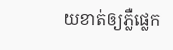យខាត់ឲ្យភ្លឺផ្លេក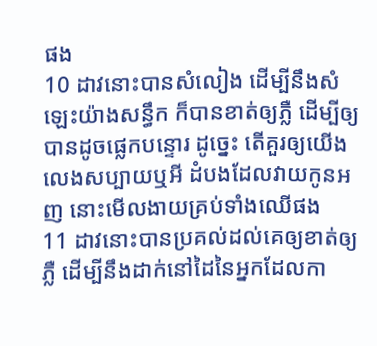ផង
10 ដាវនោះបានសំលៀង ដើម្បីនឹងសំឡេះយ៉ាងសន្ធឹក ក៏បានខាត់ឲ្យភ្លឺ ដើម្បីឲ្យបានដូចផ្លេកបន្ទោរ ដូច្នេះ តើគួរឲ្យយើងលេងសប្បាយឬអី ដំបងដែលវាយកូនអញ នោះមើលងាយគ្រប់ទាំងឈើផង
11 ដាវនោះបានប្រគល់ដល់គេឲ្យខាត់ឲ្យភ្លឺ ដើម្បីនឹងដាក់នៅដៃនៃអ្នកដែលកា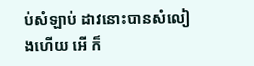ប់សំឡាប់ ដាវនោះបានសំលៀងហើយ អើ ក៏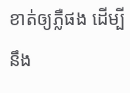ខាត់ឲ្យភ្លឺផង ដើម្បីនឹង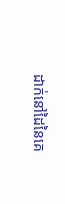ដាក់នៅដៃនៃគេ